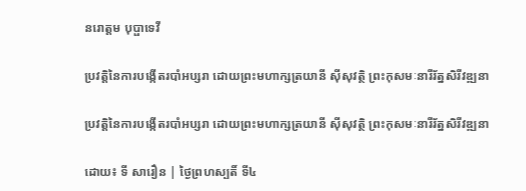នរោត្តម បុប្ផាទេវី

ប្រវត្តិនៃការបង្កើតរបាំអប្សរា ដោយព្រះមហាក្សត្រយានី ស៊ីសុវត្ថិ ព្រះកុសមៈនារីរ័ត្នសិរីវឌ្ឍនា

ប្រវត្តិនៃការបង្កើតរបាំអប្សរា ដោយព្រះមហាក្សត្រយានី ស៊ីសុវត្ថិ ព្រះកុសមៈនារីរ័ត្នសិរីវឌ្ឍនា

ដោយ៖ ទី សារឿន | ថ្ងៃព្រហស្បតិ៍ ទី៤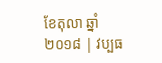ខែតុលា ឆ្នាំ២០១៨ | វប្បធ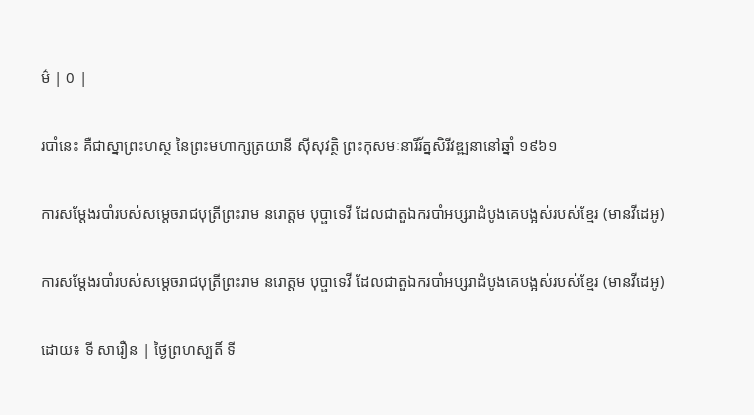ម៌ | 0 |

របាំនេះ គឺជាស្នាព្រះហស្ថ នៃព្រះមហាក្សត្រយានី ស៊ីសុវត្ថិ ព្រះកុសមៈនារីរ័ត្នសិរីវឌ្ឍនានៅឆ្នាំ ១៩៦១

ការសម្ដែងរបាំរបស់សម្តេចរាជបុត្រីព្រះរាម នរោត្តម បុប្ផាទេវី ដែលជាតួឯករបាំអប្សរាដំបូងគេបង្អស់របស់ខ្មែរ (មានវីដេអូ)

ការសម្ដែងរបាំរបស់សម្តេចរាជបុត្រីព្រះរាម នរោត្តម បុប្ផាទេវី ដែលជាតួឯករបាំអប្សរាដំបូងគេបង្អស់របស់ខ្មែរ (មានវីដេអូ)

ដោយ៖ ទី សារឿន | ថ្ងៃព្រហស្បតិ៍ ទី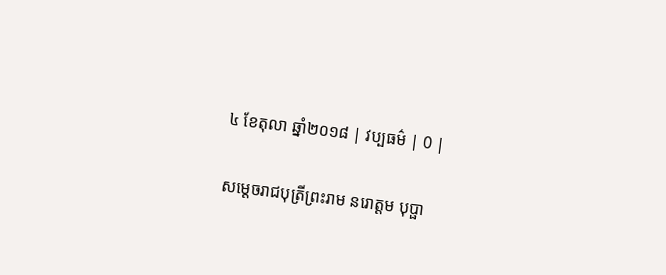៤ ខែតុលា ឆ្នាំ២០១៨ | វប្បធម៌ | 0 |

សម្តេចរាជបុត្រីព្រះរាម នរោត្តម បុប្ផា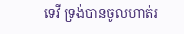ទេវី ទ្រង់បានចូលហាត់រ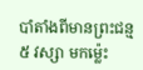បាំតាំងពីមានព្រះជន្ម ៥ វស្សា មកម្ល៉េះ